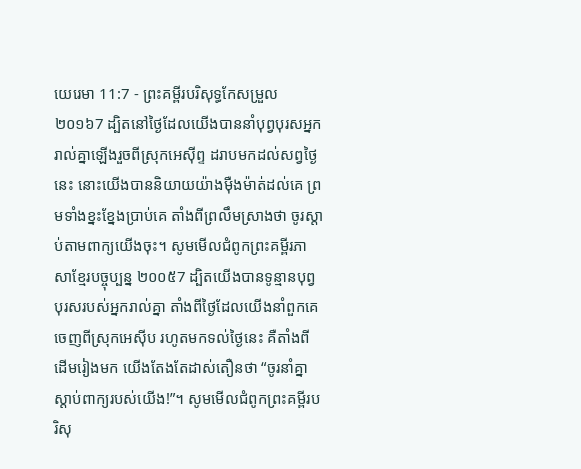យេរេមា 11:7 - ព្រះគម្ពីរបរិសុទ្ធកែសម្រួល ២០១៦7 ដ្បិតនៅថ្ងៃដែលយើងបាននាំបុព្វបុរសអ្នករាល់គ្នាឡើងរួចពីស្រុកអេស៊ីព្ទ ដរាបមកដល់សព្វថ្ងៃនេះ នោះយើងបាននិយាយយ៉ាងម៉ឺងម៉ាត់ដល់គេ ព្រមទាំងខ្នះខ្នែងប្រាប់គេ តាំងពីព្រលឹមស្រាងថា ចូរស្តាប់តាមពាក្យយើងចុះ។ សូមមើលជំពូកព្រះគម្ពីរភាសាខ្មែរបច្ចុប្បន្ន ២០០៥7 ដ្បិតយើងបានទូន្មានបុព្វបុរសរបស់អ្នករាល់គ្នា តាំងពីថ្ងៃដែលយើងនាំពួកគេចេញពីស្រុកអេស៊ីប រហូតមកទល់ថ្ងៃនេះ គឺតាំងពីដើមរៀងមក យើងតែងតែដាស់តឿនថា “ចូរនាំគ្នាស្ដាប់ពាក្យរបស់យើង!”។ សូមមើលជំពូកព្រះគម្ពីរបរិសុ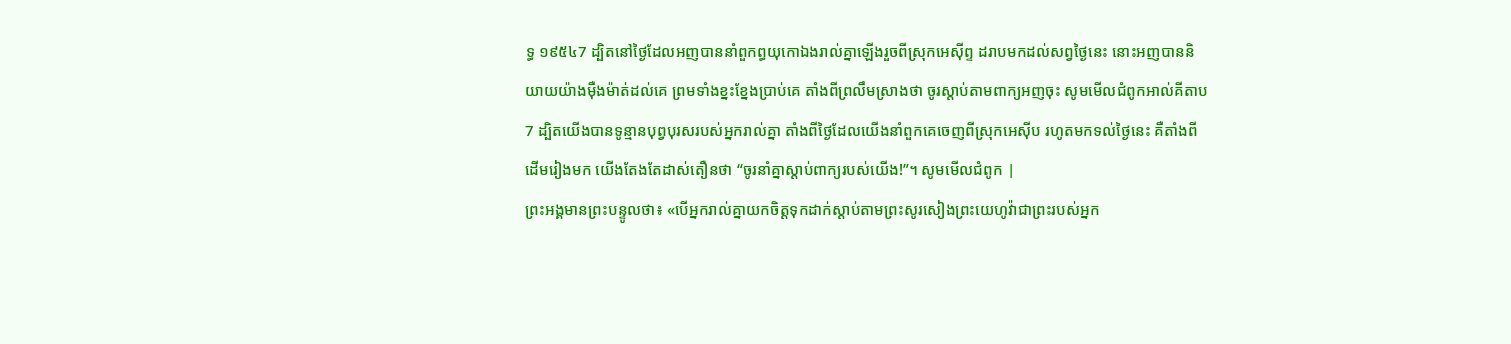ទ្ធ ១៩៥៤7 ដ្បិតនៅថ្ងៃដែលអញបាននាំពួកព្ធយុកោឯងរាល់គ្នាឡើងរួចពីស្រុកអេស៊ីព្ទ ដរាបមកដល់សព្វថ្ងៃនេះ នោះអញបាននិយាយយ៉ាងម៉ឺងម៉ាត់ដល់គេ ព្រមទាំងខ្នះខ្នែងប្រាប់គេ តាំងពីព្រលឹមស្រាងថា ចូរស្តាប់តាមពាក្យអញចុះ សូមមើលជំពូកអាល់គីតាប7 ដ្បិតយើងបានទូន្មានបុព្វបុរសរបស់អ្នករាល់គ្នា តាំងពីថ្ងៃដែលយើងនាំពួកគេចេញពីស្រុកអេស៊ីប រហូតមកទល់ថ្ងៃនេះ គឺតាំងពីដើមរៀងមក យើងតែងតែដាស់តឿនថា “ចូរនាំគ្នាស្ដាប់ពាក្យរបស់យើង!”។ សូមមើលជំពូក |
ព្រះអង្គមានព្រះបន្ទូលថា៖ «បើអ្នករាល់គ្នាយកចិត្តទុកដាក់ស្តាប់តាមព្រះសូរសៀងព្រះយេហូវ៉ាជាព្រះរបស់អ្នក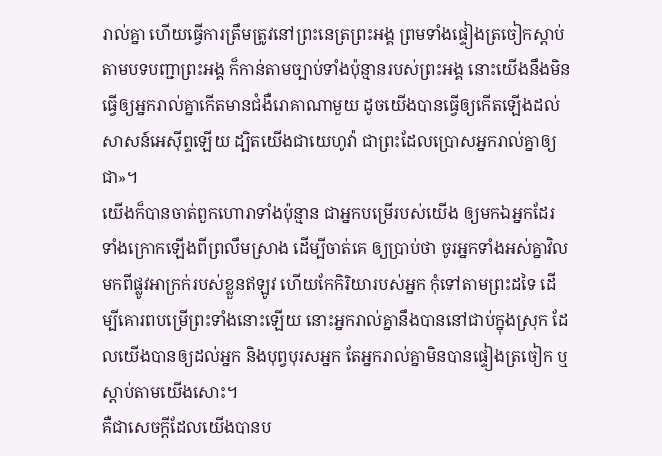រាល់គ្នា ហើយធ្វើការត្រឹមត្រូវនៅព្រះនេត្រព្រះអង្គ ព្រមទាំងផ្ទៀងត្រចៀកស្តាប់តាមបទបញ្ជាព្រះអង្គ ក៏កាន់តាមច្បាប់ទាំងប៉ុន្មានរបស់ព្រះអង្គ នោះយើងនឹងមិនធ្វើឲ្យអ្នករាល់គ្នាកើតមានជំងឺរោគាណាមួយ ដូចយើងបានធ្វើឲ្យកើតឡើងដល់សាសន៍អេស៊ីព្ទឡើយ ដ្បិតយើងជាយេហូវ៉ា ជាព្រះដែលប្រោសអ្នករាល់គ្នាឲ្យជា»។
យើងក៏បានចាត់ពួកហោរាទាំងប៉ុន្មាន ជាអ្នកបម្រើរបស់យើង ឲ្យមកឯអ្នកដែរ ទាំងក្រោកឡើងពីព្រលឹមស្រាង ដើម្បីចាត់គេ ឲ្យប្រាប់ថា ចូរអ្នកទាំងអស់គ្នាវិលមកពីផ្លូវអាក្រក់របស់ខ្លួនឥឡូវ ហើយកែកិរិយារបស់អ្នក កុំទៅតាមព្រះដទៃ ដើម្បីគោរពបម្រើព្រះទាំងនោះឡើយ នោះអ្នករាល់គ្នានឹងបាននៅជាប់ក្នុងស្រុក ដែលយើងបានឲ្យដល់អ្នក និងបុព្វបុរសអ្នក តែអ្នករាល់គ្នាមិនបានផ្ទៀងត្រចៀក ឬស្តាប់តាមយើងសោះ។
គឺជាសេចក្ដីដែលយើងបានប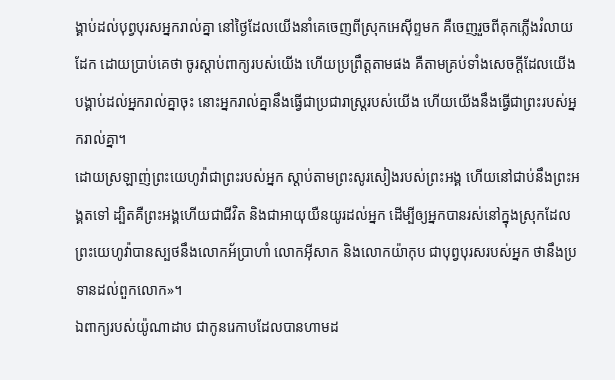ង្គាប់ដល់បុព្វបុរសអ្នករាល់គ្នា នៅថ្ងៃដែលយើងនាំគេចេញពីស្រុកអេស៊ីព្ទមក គឺចេញរួចពីគុកភ្លើងរំលាយដែក ដោយប្រាប់គេថា ចូរស្តាប់ពាក្យរបស់យើង ហើយប្រព្រឹត្តតាមផង គឺតាមគ្រប់ទាំងសេចក្ដីដែលយើងបង្គាប់ដល់អ្នករាល់គ្នាចុះ នោះអ្នករាល់គ្នានឹងធ្វើជាប្រជារាស្ត្ររបស់យើង ហើយយើងនឹងធ្វើជាព្រះរបស់អ្នករាល់គ្នា។
ដោយស្រឡាញ់ព្រះយេហូវ៉ាជាព្រះរបស់អ្នក ស្តាប់តាមព្រះសូរសៀងរបស់ព្រះអង្គ ហើយនៅជាប់នឹងព្រះអង្គតទៅ ដ្បិតគឺព្រះអង្គហើយជាជីវិត និងជាអាយុយឺនយូរដល់អ្នក ដើម្បីឲ្យអ្នកបានរស់នៅក្នុងស្រុកដែលព្រះយេហូវ៉ាបានស្បថនឹងលោកអ័ប្រាហាំ លោកអ៊ីសាក និងលោកយ៉ាកុប ជាបុព្វបុរសរបស់អ្នក ថានឹងប្រទានដល់ពួកលោក»។
ឯពាក្យរបស់យ៉ូណាដាប ជាកូនរេកាបដែលបានហាមដ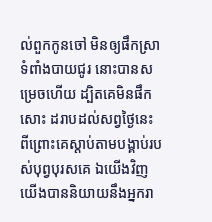ល់ពួកកូនចៅ មិនឲ្យផឹកស្រាទំពាំងបាយជូរ នោះបានសម្រេចហើយ ដ្បិតគេមិនផឹកសោះ ដរាបដល់សព្វថ្ងៃនេះ ពីព្រោះគេស្តាប់តាមបង្គាប់របស់បុព្វបុរសគេ ឯយើងវិញ យើងបាននិយាយនឹងអ្នករា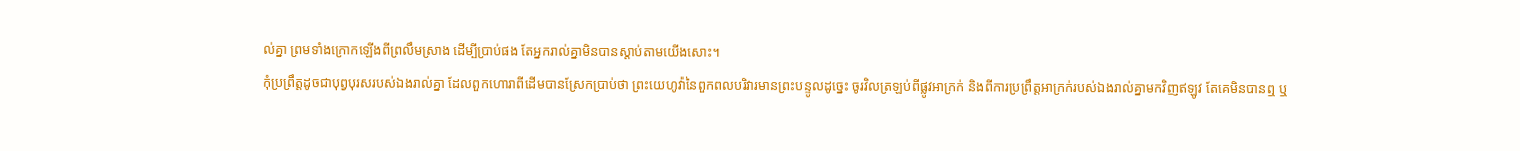ល់គ្នា ព្រមទាំងក្រោកឡើងពីព្រលឹមស្រាង ដើម្បីប្រាប់ផង តែអ្នករាល់គ្នាមិនបានស្តាប់តាមយើងសោះ។
កុំប្រព្រឹត្តដូចជាបុព្វបុរសរបស់ឯងរាល់គ្នា ដែលពួកហោរាពីដើមបានស្រែកប្រាប់ថា ព្រះយេហូវ៉ានៃពួកពលបរិវារមានព្រះបន្ទូលដូច្នេះ ចូរវិលត្រឡប់ពីផ្លូវអាក្រក់ និងពីការប្រព្រឹត្ដអាក្រក់របស់ឯងរាល់គ្នាមកវិញឥឡូវ តែគេមិនបានឮ ឬ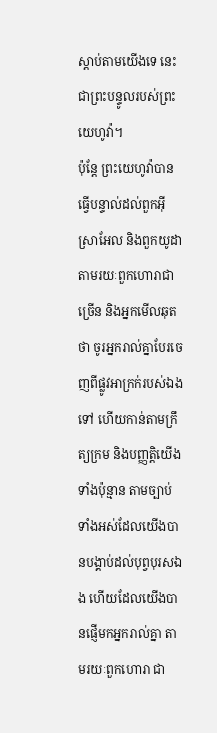ស្តាប់តាមយើងទេ នេះជាព្រះបន្ទូលរបស់ព្រះយេហូវ៉ា។
ប៉ុន្តែ ព្រះយេហូវ៉ាបានធ្វើបន្ទាល់ដល់ពួកអ៊ីស្រាអែល និងពួកយូដា តាមរយៈពួកហោរាជាច្រើន និងអ្នកមើលឆុតថា ចូរអ្នករាល់គ្នាបែរចេញពីផ្លូវអាក្រក់របស់ឯងទៅ ហើយកាន់តាមក្រឹត្យក្រម និងបញ្ញត្តិយើងទាំងប៉ុន្មាន តាមច្បាប់ទាំងអស់ដែលយើងបានបង្គាប់ដល់បុព្វបុរសឯង ហើយដែលយើងបានផ្ញើមកអ្នករាល់គ្នា តាមរយៈពួកហោរា ជា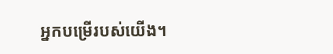អ្នកបម្រើរបស់យើង។